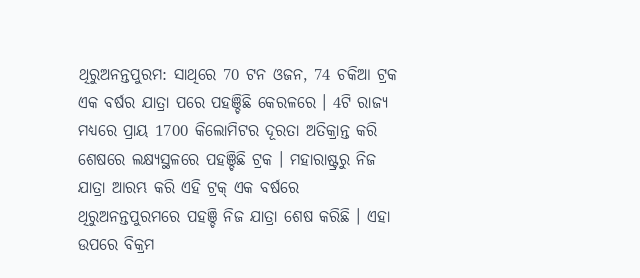ଥିରୁଅନନ୍ତପୁରମ: ସାଥିରେ 70 ଟନ ଓଜନ, 74 ଚକିଆ ଟ୍ରକ ଏକ ବର୍ଷର ଯାତ୍ରା ପରେ ପହଞ୍ଚିଛି କେରଳରେ । 4ଟି ରାଜ୍ୟ ମଧ୍ୟରେ ପ୍ରାୟ 1700 କିଲୋମିଟର ଦୂରତା ଅତିକ୍ରାନ୍ତ କରି ଶେଷରେ ଲକ୍ଷ୍ୟସ୍ଥଳରେ ପହଞ୍ଚିଛି ଟ୍ରକ । ମହାରାଷ୍ଟ୍ରରୁ ନିଜ ଯାତ୍ରା ଆରମ୍ଭ କରି ଏହି ଟ୍ରକ୍ ଏକ ବର୍ଷରେ ଥିରୁଅନନ୍ତପୁରମରେ ପହଞ୍ଚି ନିଜ ଯାତ୍ରା ଶେଷ କରିଛି । ଏହା ଉପରେ ବିକ୍ରମ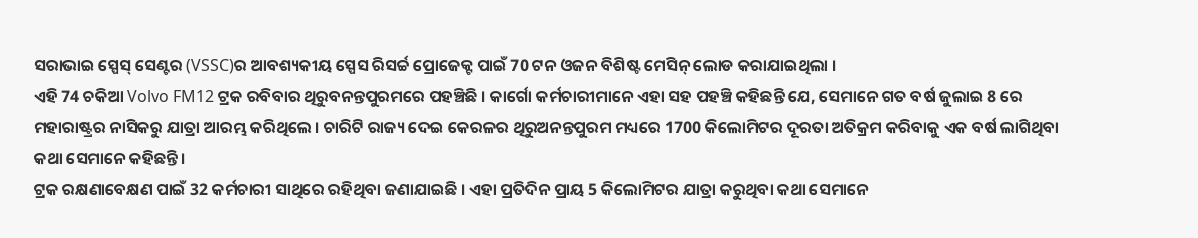ସରାଭାଇ ସ୍ପେସ୍ ସେଣ୍ଟର (VSSC)ର ଆବଶ୍ୟକୀୟ ସ୍ପେସ ରିସର୍ଚ୍ଚ ପ୍ରୋଜେକ୍ଟ ପାଇଁ 70 ଟନ ଓଜନ ବିଶିଷ୍ଟ ମେସିନ୍ ଲୋଡ କରାଯାଇଥିଲା ।
ଏହି 74 ଚକିଆ Volvo FM12 ଟ୍ରକ ରବିବାର ଥିରୁବନନ୍ତପୁରମରେ ପହଞ୍ଚିଛି । କାର୍ଗୋ କର୍ମଚାରୀମାନେ ଏହା ସହ ପହଞ୍ଚି କହିଛନ୍ତି ଯେ, ସେମାନେ ଗତ ବର୍ଷ ଜୁଲାଇ 8 ରେ ମହାରାଷ୍ଟ୍ରର ନାସିକରୁ ଯାତ୍ରା ଆରମ୍ଭ କରିଥିଲେ । ଚାରିଟି ରାଜ୍ୟ ଦେଇ କେରଳର ଥିରୁଅନନ୍ତପୁରମ ମଧ୍ୟରେ 1700 କିଲୋମିଟର ଦୂରତା ଅତିକ୍ରମ କରିବାକୁ ଏକ ବର୍ଷ ଲାଗିଥିବା କଥା ସେମାନେ କହିଛନ୍ତି ।
ଟ୍ରକ ରକ୍ଷଣାବେକ୍ଷଣ ପାଇଁ 32 କର୍ମଚାରୀ ସାଥିରେ ରହିଥିବା ଜଣାଯାଇଛି । ଏହା ପ୍ରତିଦିନ ପ୍ରାୟ 5 କିଲୋମିଟର ଯାତ୍ରା କରୁଥିବା କଥା ସେମାନେ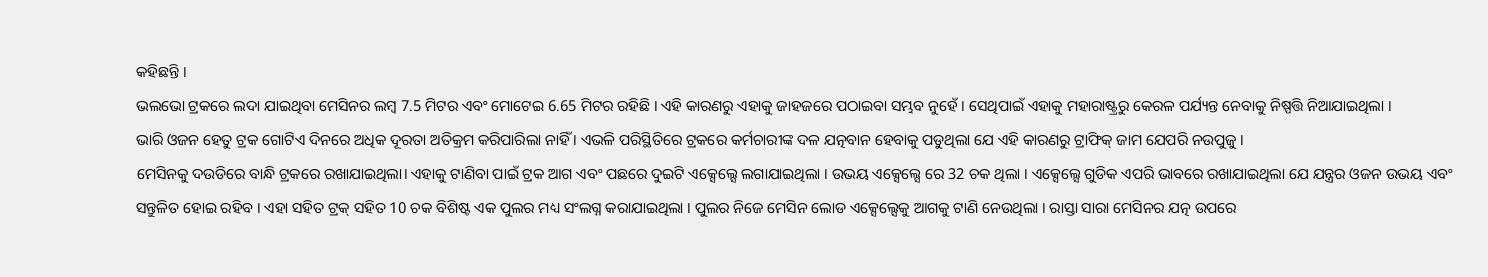କହିଛନ୍ତି ।
ଭଲଭୋ ଟ୍ରକରେ ଲଦା ଯାଇଥିବା ମେସିନର ଲମ୍ବ 7.5 ମିଟର ଏବଂ ମୋଟେଇ 6.65 ମିଟର ରହିଛି । ଏହି କାରଣରୁ ଏହାକୁ ଜାହଜରେ ପଠାଇବା ସମ୍ଭବ ନୁହେଁ । ସେଥିପାଇଁ ଏହାକୁ ମହାରାଷ୍ଟ୍ରରୁ କେରଳ ପର୍ଯ୍ୟନ୍ତ ନେବାକୁ ନିଷ୍ପତ୍ତି ନିଆଯାଇଥିଲା ।
ଭାରି ଓଜନ ହେତୁ ଟ୍ରକ ଗୋଟିଏ ଦିନରେ ଅଧିକ ଦୂରତା ଅତିକ୍ରମ କରିପାରିଲା ନାହିଁ । ଏଭଳି ପରିସ୍ଥିତିରେ ଟ୍ରକରେ କର୍ମଚାରୀଙ୍କ ଦଳ ଯତ୍ନବାନ ହେବାକୁ ପଡୁଥିଲା ଯେ ଏହି କାରଣରୁ ଟ୍ରାଫିକ୍ ଜାମ ଯେପରି ନଉପୁଜୁ ।
ମେସିନକୁ ଦଉଡିରେ ବାନ୍ଧି ଟ୍ରକରେ ରଖାଯାଇଥିଲା। ଏହାକୁ ଟାଣିବା ପାଇଁ ଟ୍ରକ ଆଗ ଏବଂ ପଛରେ ଦୁଇଟି ଏକ୍ସେଲ୍ସେ ଲଗାଯାଇଥିଲା । ଉଭୟ ଏକ୍ସେଲ୍ସେ ରେ 32 ଚକ ଥିଲା । ଏକ୍ସେଲ୍ସେ ଗୁଡିକ ଏପରି ଭାବରେ ରଖାଯାଇଥିଲା ଯେ ଯନ୍ତ୍ରର ଓଜନ ଉଭୟ ଏବଂ ସନ୍ତୁଳିତ ହୋଇ ରହିବ । ଏହା ସହିତ ଟ୍ରକ୍ ସହିତ 10 ଚକ ବିଶିଷ୍ଟ ଏକ ପୁଲର ମଧ୍ୟ ସଂଲଗ୍ନ କରାଯାଇଥିଲା । ପୁଲର ନିଜେ ମେସିନ ଲୋଡ ଏକ୍ସେଲ୍ସେକୁ ଆଗକୁ ଟାଣି ନେଉଥିଲା । ରାସ୍ତା ସାରା ମେସିନର ଯତ୍ନ ଉପରେ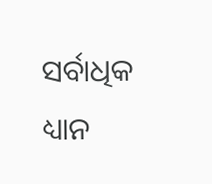ସର୍ବାଧିକ ଧ୍ୟାନ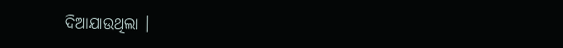ଦିଆଯାଉଥିଲା ।